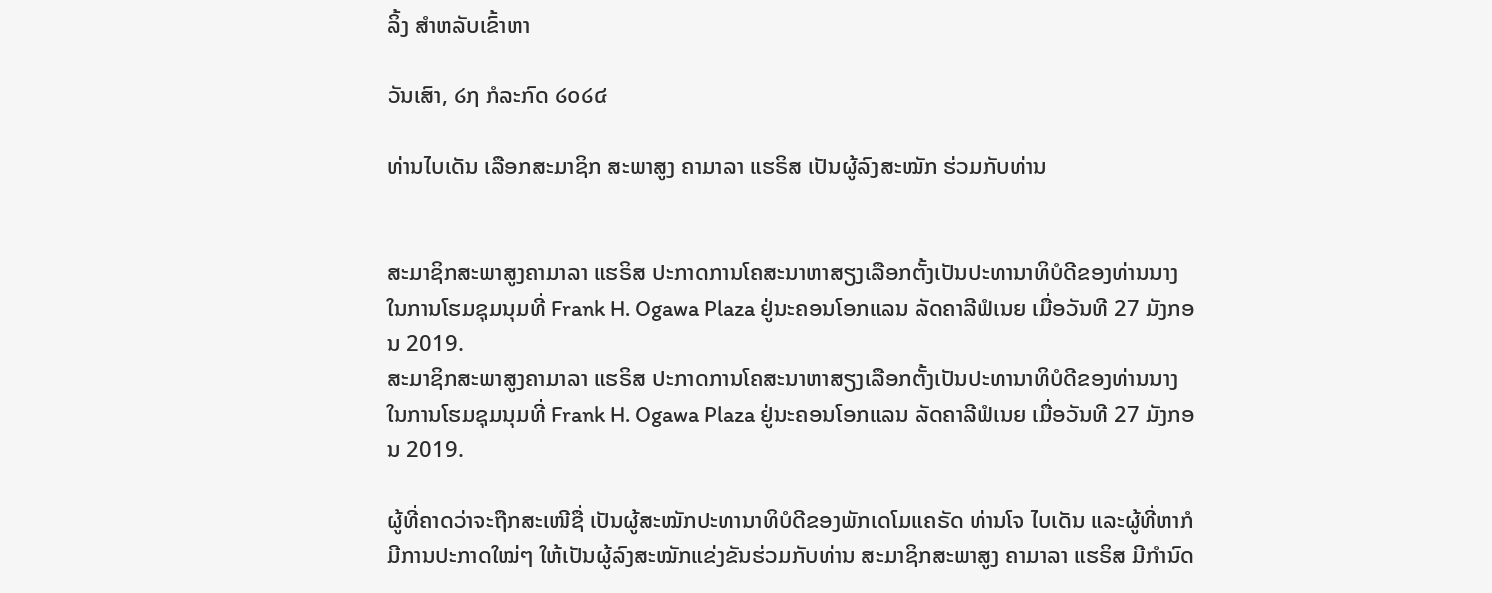ລິ້ງ ສຳຫລັບເຂົ້າຫາ

ວັນເສົາ, ໒໗ ກໍລະກົດ ໒໐໒໔

ທ່ານໄບເດັນ ເລືອກສະມາຊິກ ສະພາສູງ ຄາມາລາ ແຮຣິສ ເປັນຜູ້ລົງສະໝັກ ຮ່ວມກັບທ່ານ


ສະມາຊິກສະພາສູງຄາມາລາ ແຮຣິສ ປະກາດການໂຄສະນາຫາສຽງເລືອກຕັ້ງເປັນປະທານາທິບໍດີຂອງທ່ານນາງ ໃນການໂຮມຊຸມນຸມທີ່ Frank H. Ogawa Plaza ຢູ່ນະຄອນໂອກແລນ ລັດຄາລີຟໍເນຍ ເມື່ອວັນທີ 27 ມັງກອນ 2019.
ສະມາຊິກສະພາສູງຄາມາລາ ແຮຣິສ ປະກາດການໂຄສະນາຫາສຽງເລືອກຕັ້ງເປັນປະທານາທິບໍດີຂອງທ່ານນາງ ໃນການໂຮມຊຸມນຸມທີ່ Frank H. Ogawa Plaza ຢູ່ນະຄອນໂອກແລນ ລັດຄາລີຟໍເນຍ ເມື່ອວັນທີ 27 ມັງກອນ 2019.

ຜູ້ທີ່ຄາດວ່າຈະຖືກສະເໜີຊື່ ເປັນຜູ້ສະໝັກປະທານາທິບໍດີຂອງພັກເດໂມແຄຣັດ ທ່ານໂຈ ໄບເດັນ ແລະຜູ້ທີ່ຫາກໍມີການປະກາດໃໝ່ໆ ໃຫ້ເປັນຜູ້ລົງສະໝັກແຂ່ງຂັນຮ່ວມກັບທ່ານ ສະມາຊິກສະພາສູງ ຄາມາລາ ແຮຣິສ ມີກຳນົດ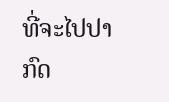ທີ່ຈະໄປປາກົດ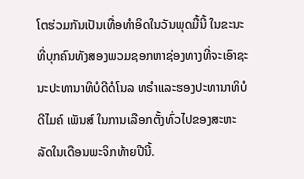ໂຕຮ່ວມກັນເປັນເທື່ອທຳອິດໃນວັນພຸດມື້ນີ້ ໃນຂະນະທີ່ບຸກຄົນທັງສອງພວມຊອກຫາຊ່ອງທາງທີ່ຈະເອົາຊະນະປະທານາທິບໍດີດໍໂນລ ທຣຳແລະຮອງປະທານາທິບໍດີໄມຄ໌ ເພັນສ໌ ໃນການເລືອກຕັ້ງທົ່ວໄປຂອງສະຫະລັດໃນເດືອນພະຈິກທ້າຍປີນີ້.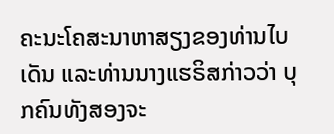ຄະນະໂຄສະນາຫາສຽງຂອງທ່ານໄບເດັນ ແລະທ່ານນາງແຮຣິສກ່າວວ່າ ບຸກຄົນທັງສອງຈະ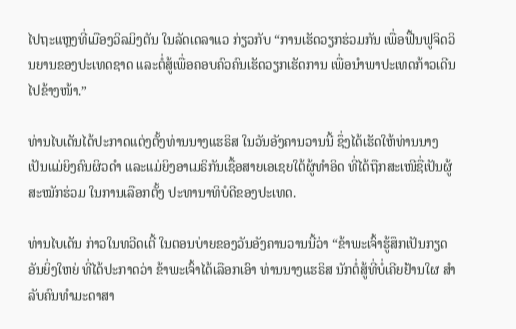ໄປຖະແຫຼງທີ່ເມືອງວິລມິງຕັນ ໃນລັດເດລາແວ ກ່ຽວກັບ “ການເຮັດວຽກຮ່ວມກັນ ເພື່ອຟື້ນຟູຈິດວິນຍານຂອງປະເທດຊາດ ແລະຕໍ່ສູ້ເພື່ອຄອບຄົວຄົນເຮັດວຽກເຮັດການ ເພື່ອນຳພາປະເທດກ້າວເດີນໄປຂ້າງໜ້າ.”

ທ່ານໄບເດັນໄດ້ປະກາດແຕ່ງຕັ້ງທ່ານນາງແຮຣິສ ໃນວັນອັງຄານວານນີ້ ຊຶ່ງໄດ້ເຮັດໃຫ້ທ່ານນາງເປັນແມ່ຍິງຄົນຜິວດຳ ແລະແມ່ຍິງອາເມຣິກັນເຊື້ອສາຍເອເຊຍໃຕ້ຜູ້ທຳອິດ ທີ່ໄດ້ຖືກສະເໜີຊື່ເປັນຜູ້ສະໝັກຮ່ວມ ໃນການເລືອກຕັ້ງ ປະທານາທິບໍດີຂອງປະເທດ.

ທ່ານໄບເດັນ ກ່າວໃນທວີດເຕີ້ ໃນຕອນບ່າຍຂອງວັນອັງຄານວານນີ້ວ່າ “ຂ້າພະເຈົ້າຮູ້ສຶກເປັນກຽດອັນຍິ່ງໃຫຍ່ ທີ່ໄດ້ປະກາດວ່າ ຂ້າພະເຈົ້າໄດ້ເລືອກເອົາ ທ່ານນາງແຮຣິສ ນັກຕໍ່ສູ້ທີ່ບໍ່ເຄີຍຢ້ານໃຜ ສຳລັບຄົນທຳມະດາສາ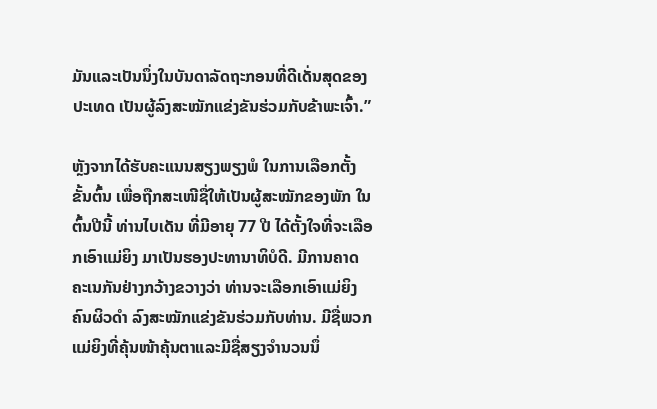ມັນແລະເປັນນຶ່ງໃນບັນດາລັດຖະກອນທີ່ດີເດັ່ນສຸດຂອງປະເທດ ເປັນຜູ້ລົງສະໝັກແຂ່ງຂັນຮ່ວມກັບຂ້າພະເຈົ້າ.”

ຫຼັງຈາກໄດ້ຮັບຄະແນນສຽງພຽງພໍ ໃນການເລືອກຕັ້ງຂັ້ນຕົ້ນ ເພື່ອຖືກສະເໜີຊື່ໃຫ້ເປັນຜູ້ສະໝັກຂອງພັກ ໃນຕົ້ນປີນີ້ ທ່ານໄບເດັນ ທີ່ມີອາຍຸ 77 ປີ ໄດ້ຕັ້ງໃຈທີ່ຈະເລືອກເອົາແມ່ຍິງ ມາເປັນຮອງປະທານາທິບໍດີ. ມີການຄາດຄະເນກັນຢ່າງກວ້າງຂວາງວ່າ ທ່ານຈະເລືອກເອົາແມ່ຍິງຄົນຜິວດຳ ລົງສະໝັກແຂ່ງຂັນຮ່ວມກັບທ່ານ. ມີຊື່ພວກແມ່ຍິງທີ່ຄຸ້ນໜ້າຄຸ້ນຕາແລະມີຊື່ສຽງຈຳນວນນຶ່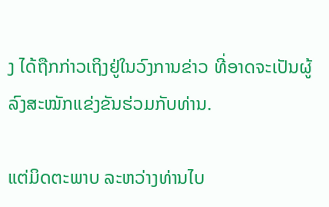ງ ໄດ້ຖືກກ່າວເຖິງຢູ່ໃນວົງການຂ່າວ ທີ່ອາດຈະເປັນຜູ້ລົງສະໝັກແຂ່ງຂັນຮ່ວມກັບທ່ານ.

ແຕ່ມິດຕະພາບ ລະຫວ່າງທ່ານໄບ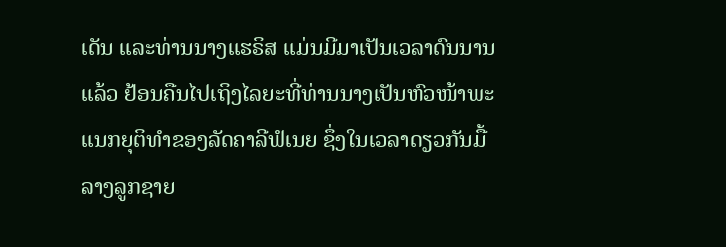ເດັນ ແລະທ່ານນາງແຮຣິສ ແມ່ນມີມາເປັນເວລາດົນນານແລ້ວ ຢ້ອນຄືນໄປເຖິງໄລຍະທີ່ທ່ານນາງເປັນຫົວໜ້າພະແນກຍຸຕິທຳຂອງລັດຄາລີຟໍເນຍ ຊຶ່ງໃນເວລາດຽວກັນມື້ລາງລູກຊາຍ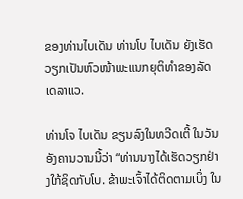ຂອງທ່ານໄບເດັນ ທ່ານໂບ ໄບເດັນ ຍັງເຮັດວຽກເປັນຫົວໜ້າພະແນກຍຸຕິທຳຂອງລັດເດລາແວ.

ທ່ານໂຈ ໄບເດັນ ຂຽນລົງໃນທວີດເຕີ້ ໃນວັນອັງຄານວານນີ້ວ່າ “ທ່ານນາງໄດ້ເຮັດວຽກຢ່າງໃກ້ຊິດກັບໂບ. ຂ້າພະເຈົ້າໄດ້ຕິດຕາມເບິ່ງ ໃນ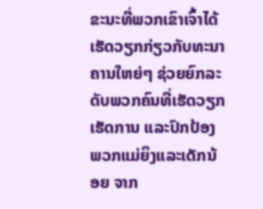ຂະນະທີ່ພວກເຂົາເຈົ້າໄດ້ເຮັດວຽກກ່ຽວກັບທະນາຄານໃຫຍ່ໆ ຊ່ວຍຍົກລະດັບພວກຄົນທີ່ເຮັດວຽກເຮັດການ ແລະປົກປ້ອງພວກແມ່ຍິງແລະເດັກນ້ອຍ ຈາກ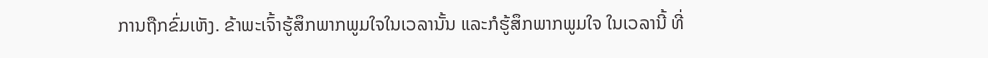ການຖືກຂົ່ມເຫັງ. ຂ້າພະເຈົ້າຮູ້ສຶກພາກພູມໃຈໃນເວລານັ້ນ ແລະກໍຮູ້ສຶກພາກພູມໃຈ ໃນເວລານີ້ ທີ່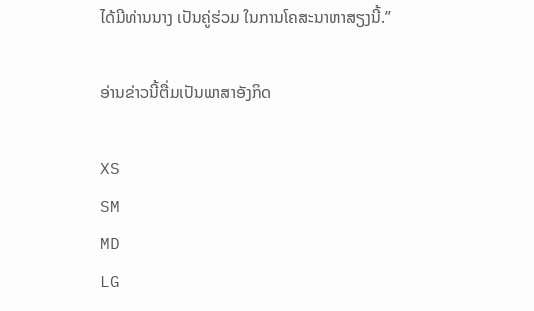ໄດ້ມີທ່ານນາງ ເປັນຄູ່ຮ່ວມ ໃນການໂຄສະນາຫາສຽງນີ້.”

ອ່ານຂ່າວນີ້ຕື່ມເປັນພາສາອັງກິດ

XS
SM
MD
LG